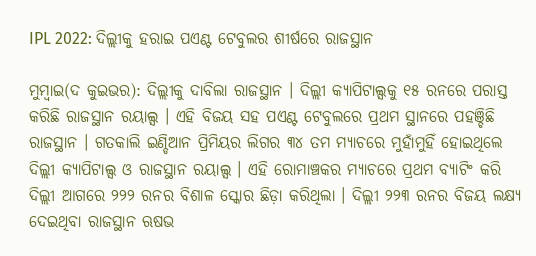IPL 2022: ଦିଲ୍ଲୀକୁ ହରାଇ ପଏଣ୍ଟ ଟେବୁଲର ଶୀର୍ଷରେ ରାଜସ୍ଥାନ

ମୁମ୍ବାଇ(ଦ କୁଇଭର): ଦିଲ୍ଲୀକୁ ଦାବିଲା ରାଜସ୍ଥାନ । ଦିଲ୍ଲୀ କ୍ୟାପିଟାଲ୍ସକୁ ୧୫ ରନରେ ପରାସ୍ତ କରିଛି ରାଜସ୍ଥାନ ରୟାଲ୍ସ । ଏହି ବିଜୟ ସହ ପଏଣ୍ଟ ଟେବୁଲରେ ପ୍ରଥମ ସ୍ଥାନରେ ପହଞ୍ଚିଛି ରାଜସ୍ଥାନ । ଗତକାଲି ଇଣ୍ଡିଆନ ପ୍ରିମିୟର ଲିଗର ୩୪ ତମ ମ୍ୟାଚରେ ମୁହାଁମୁହିଁ ହୋଇଥିଲେ ଦିଲ୍ଲୀ କ୍ୟାପିଟାଲ୍ସ ଓ ରାଜସ୍ଥାନ ରୟାଲ୍ସ । ଏହି ରୋମାଞ୍ଚକର ମ୍ୟାଚରେ ପ୍ରଥମ ବ୍ୟାଟିଂ କରି ଦିଲ୍ଲୀ ଆଗରେ ୨୨୨ ରନର ବିଶାଳ ସ୍କୋର ଛିଡ଼ା କରିଥିଲା । ଦିଲ୍ଲୀ ୨୨୩ ରନର ବିଜୟ ଲକ୍ଷ୍ୟ ଦେଇଥିବା ରାଜସ୍ଥାନ ଋଷଭ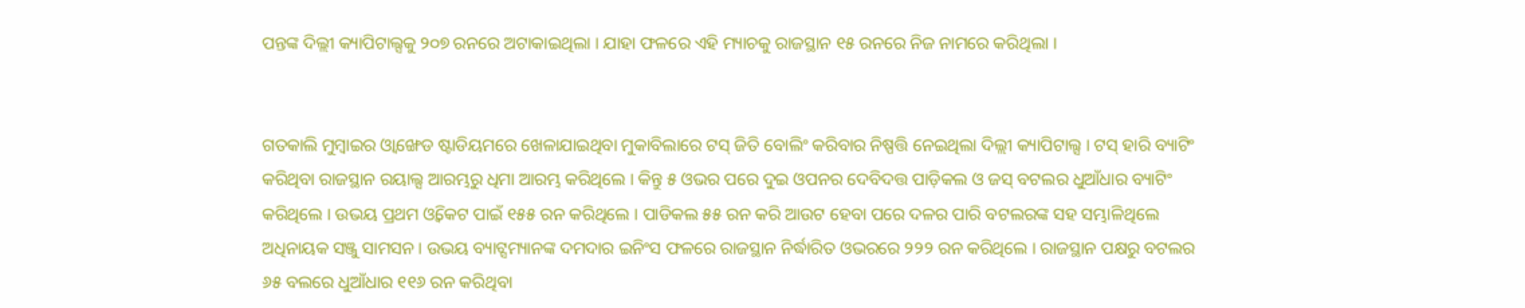ପନ୍ତଙ୍କ ଦିଲ୍ଲୀ କ୍ୟାପିଟାଲ୍ସକୁ ୨୦୭ ରନରେ ଅଟାକାଇଥିଲା । ଯାହା ଫଳରେ ଏହି ମ୍ୟାଚକୁ ରାଜସ୍ଥାନ ୧୫ ରନରେ ନିଜ ନାମରେ କରିଥିଲା ।


ଗତକାଲି ମୁମ୍ବାଇର ଓ୍ୱାଙ୍ଖେଡ ଷ୍ଟାଡିୟମରେ ଖେଳାଯାଇଥିବା ମୁକାବିଲାରେ ଟସ୍ ଜିତି ବୋଲିଂ କରିବାର ନିଷ୍ପତ୍ତି ନେଇଥିଲା ଦିଲ୍ଲୀ କ୍ୟାପିଟାଲ୍ସ । ଟସ୍ ହାରି ବ୍ୟାଟିଂ କରିଥିବା ରାଜସ୍ଥାନ ରୟାଲ୍ସ ଆରମ୍ଭରୁ ଧିମା ଆରମ୍ଭ କରିଥିଲେ । କିନ୍ତୁ ୫ ଓଭର ପରେ ଦୁଇ ଓପନର ଦେବିଦତ୍ତ ପାଡ଼ିକଲ ଓ ଜସ୍ ବଟଲର ଧୁଆଁଧାର ବ୍ୟାଟିଂ କରିଥିଲେ । ଉଭୟ ପ୍ରଥମ ଓ୍ୱିକେଟ ପାଇଁ ୧୫୫ ରନ କରିଥିଲେ । ପାଡିକଲ ୫୫ ରନ କରି ଆଉଟ ହେବା ପରେ ଦଳର ପାରି ବଟଲରଙ୍କ ସହ ସମ୍ଭାଳିଥିଲେ ଅଧିନାୟକ ସଞ୍ଜୁ ସାମସନ । ଉଭୟ ବ୍ୟାଟ୍ସମ୍ୟାନଙ୍କ ଦମଦାର ଇନିଂସ ଫଳରେ ରାଜସ୍ଥାନ ନିର୍ଦ୍ଧାରିତ ଓଭରରେ ୨୨୨ ରନ କରିଥିଲେ । ରାଜସ୍ଥାନ ପକ୍ଷରୁ ବଟଲର ୬୫ ବଲରେ ଧୁଆଁଧାର ୧୧୬ ରନ କରିଥିବା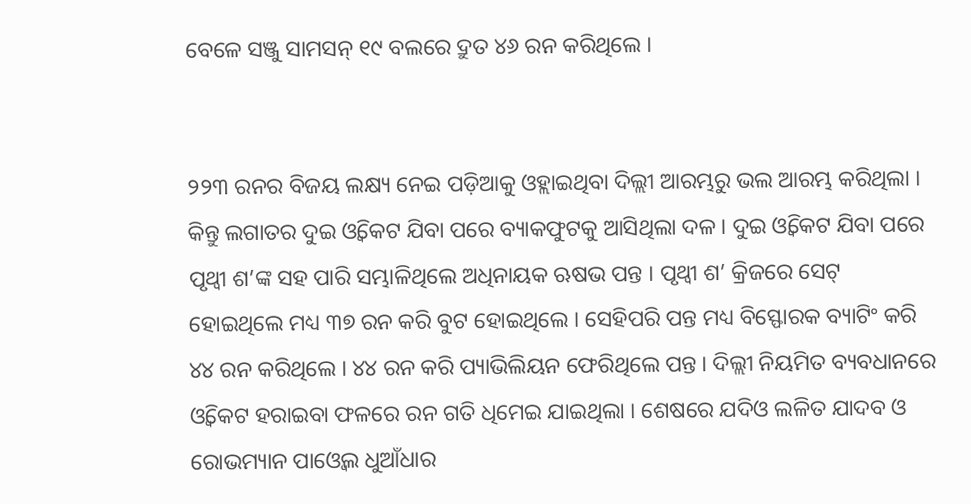ବେଳେ ସଞ୍ଜୁ ସାମସନ୍ ୧୯ ବଲରେ ଦ୍ରୁତ ୪୬ ରନ କରିଥିଲେ ।


୨୨୩ ରନର ବିଜୟ ଲକ୍ଷ୍ୟ ନେଇ ପଡ଼ିଆକୁ ଓହ୍ଲାଇଥିବା ଦିଲ୍ଲୀ ଆରମ୍ଭରୁ ଭଲ ଆରମ୍ଭ କରିଥିଲା । କିନ୍ତୁ ଲଗାତର ଦୁଇ ଓ୍ୱିକେଟ ଯିବା ପରେ ବ୍ୟାକଫୁଟକୁ ଆସିଥିଲା ଦଳ । ଦୁଇ ଓ୍ୱିକେଟ ଯିବା ପରେ ପୃଥ୍ୱୀ ଶ’ଙ୍କ ସହ ପାରି ସମ୍ଭାଳିଥିଲେ ଅଧିନାୟକ ଋଷଭ ପନ୍ତ । ପୃଥ୍ୱୀ ଶ’ କ୍ରିଜରେ ସେଟ୍ ହୋଇଥିଲେ ମଧ୍ୟ ୩୭ ରନ କରି ବୁଟ ହୋଇଥିଲେ । ସେହିପରି ପନ୍ତ ମଧ୍ୟ ବିସ୍ଫୋରକ ବ୍ୟାଟିଂ କରି ୪୪ ରନ କରିଥିଲେ । ୪୪ ରନ କରି ପ୍ୟାଭିଲିୟନ ଫେରିଥିଲେ ପନ୍ତ । ଦିଲ୍ଲୀ ନିୟମିତ ବ୍ୟବଧାନରେ ଓ୍ୱିକେଟ ହରାଇବା ଫଳରେ ରନ ଗତି ଧିମେଇ ଯାଇଥିଲା । ଶେଷରେ ଯଦିଓ ଲଳିତ ଯାଦବ ଓ ରୋଭମ୍ୟାନ ପାଓ୍ୱେଲ ଧୁଆଁଧାର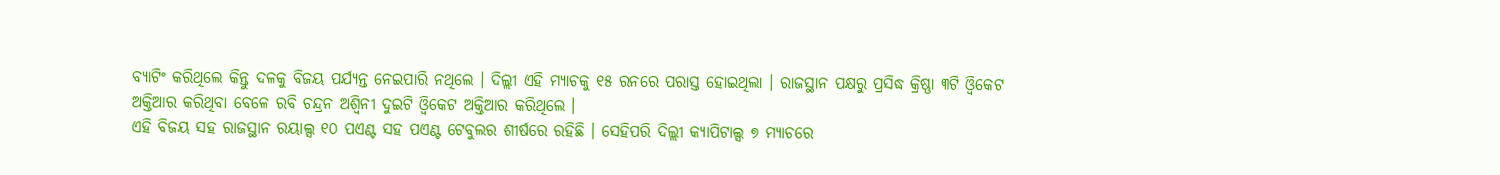ବ୍ୟାଟିଂ କରିଥିଲେ କିନ୍ତୁ ଦଳକୁ ବିଜୟ ପର୍ଯ୍ୟନ୍ତ ନେଇପାରି ନଥିଲେ । ଦିଲ୍ଲୀ ଏହି ମ୍ୟାଚକୁ ୧୫ ରନରେ ପରାସ୍ତ ହୋଇଥିଲା । ରାଜସ୍ଥାନ ପକ୍ଷରୁ ପ୍ରସିଦ୍ଧ କ୍ରିଷ୍ଣା ୩ଟି ଓ୍ୱିକେଟ ଅକ୍ତିଆର କରିଥିବା ବେଳେ ରବି ଚନ୍ଦ୍ରନ ଅଶ୍ୱିନୀ ଦୁଇଟି ଓ୍ୱିକେଟ ଅକ୍ତିଆର କରିଥିଲେ ।
ଏହି ବିଜୟ ସହ ରାଜସ୍ଥାନ ରୟାଲ୍ସ ୧୦ ପଏଣ୍ଟ ସହ ପଏଣ୍ଟ ଟେବୁଲର ଶୀର୍ଷରେ ରହିଛି । ସେହିପରି ଦିଲ୍ଲୀ କ୍ୟାପିଟାଲ୍ସ ୭ ମ୍ୟାଚରେ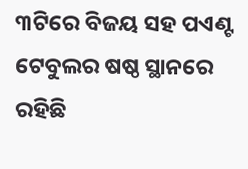୩ଟିରେ ବିଜୟ ସହ ପଏଣ୍ଟ ଟେବୁଲର ଷଷ୍ଠ ସ୍ଥାନରେ ରହିଛି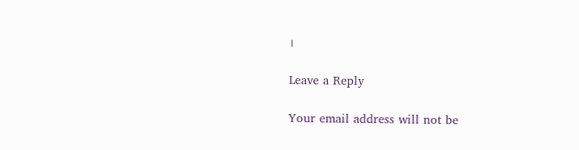।

Leave a Reply

Your email address will not be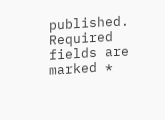published. Required fields are marked *